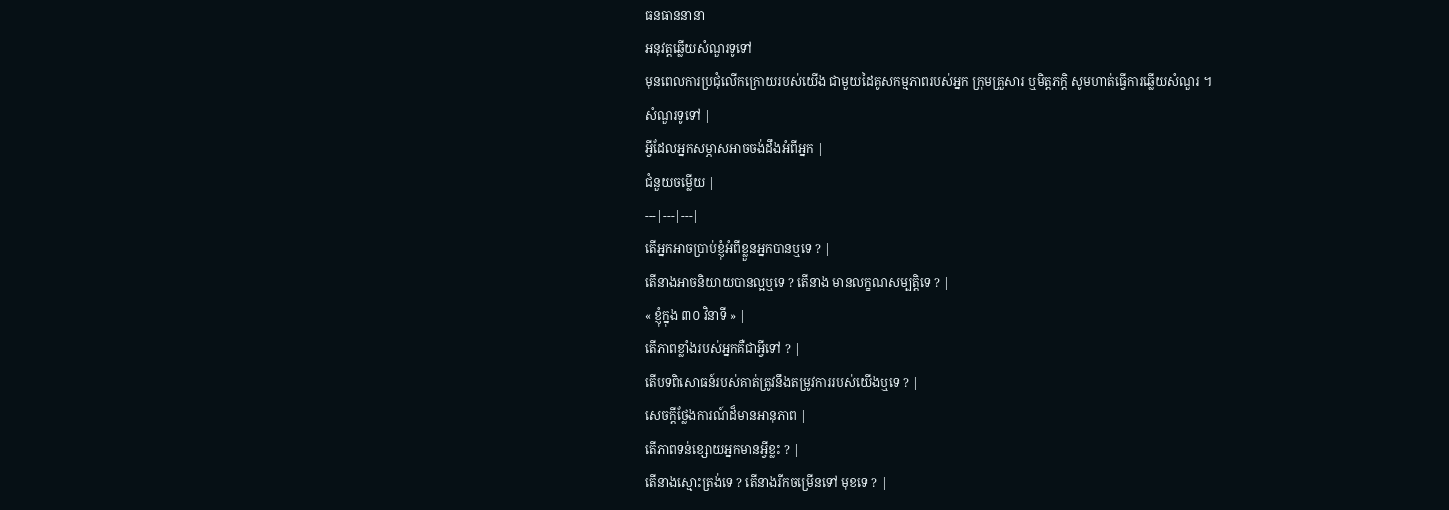ធនធាននានា
អនុវត្តឆ្លើយសំណួរទូទៅ
មុនពេលការប្រជុំលើកក្រោយរបស់យើង ជាមួយដៃគូសកម្មភាពរបស់អ្នក ក្រុមគ្រួសារ ឬមិត្តភក្តិ សូមហាត់ធ្វើការឆ្លើយសំណួរ ។
សំណួរទូទៅ |
អ្វីដែលអ្នកសម្ភាសអាចចង់ដឹងអំពីអ្នក |
ជំនួយចម្លើយ |
---|---|---|
តើអ្នកអាចប្រាប់ខ្ញុំអំពីខ្លួនអ្នកបានឬទេ ? |
តើនាងអាចនិយាយបានល្អឬទេ ? តើនាង មានលក្ខណសម្បត្តិទេ ? |
« ខ្ញុំក្នុង ៣០ វិនាទី » |
តើភាពខ្លាំងរបស់អ្នកគឺជាអ្វីទៅ ? |
តើបទពិសោធន៍របស់គាត់ត្រូវនឹងតម្រូវការរបស់យើងឬទេ ? |
សេចក្ដីថ្លែងការណ៍ដ៏មានអានុភាព |
តើភាពទន់ខ្សោយអ្នកមានអ្វីខ្លះ ? |
តើនាងស្មោះត្រង់ទេ ? តើនាងរីកចម្រើនទៅ មុខទេ ? |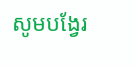សូមបង្វែរ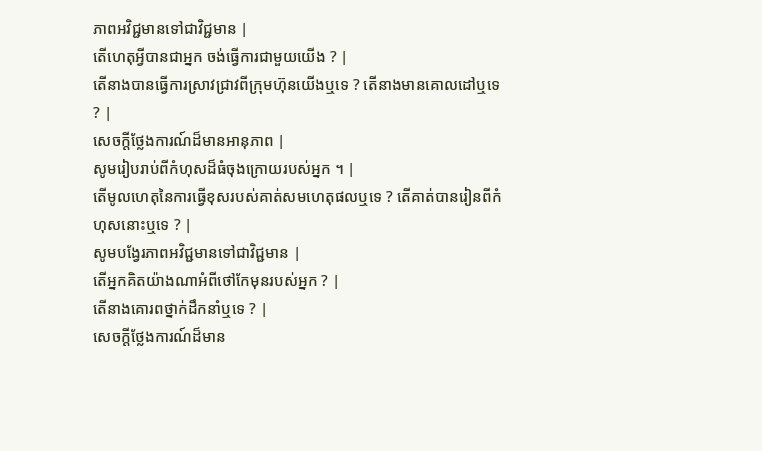ភាពអវិជ្ជមានទៅជាវិជ្ជមាន |
តើហេតុអ្វីបានជាអ្នក ចង់ធ្វើការជាមួយយើង ? |
តើនាងបានធ្វើការស្រាវជ្រាវពីក្រុមហ៊ុនយើងឬទេ ? តើនាងមានគោលដៅឬទេ ? |
សេចក្ដីថ្លែងការណ៍ដ៏មានអានុភាព |
សូមរៀបរាប់ពីកំហុសដ៏ធំចុងក្រោយរបស់អ្នក ។ |
តើមូលហេតុនៃការធ្វើខុសរបស់គាត់សមហេតុផលឬទេ ? តើគាត់បានរៀនពីកំហុសនោះឬទេ ? |
សូមបង្វែរភាពអវិជ្ជមានទៅជាវិជ្ជមាន |
តើអ្នកគិតយ៉ាងណាអំពីថៅកែមុនរបស់អ្នក ? |
តើនាងគោរពថ្នាក់ដឹកនាំឬទេ ? |
សេចក្ដីថ្លែងការណ៍ដ៏មាន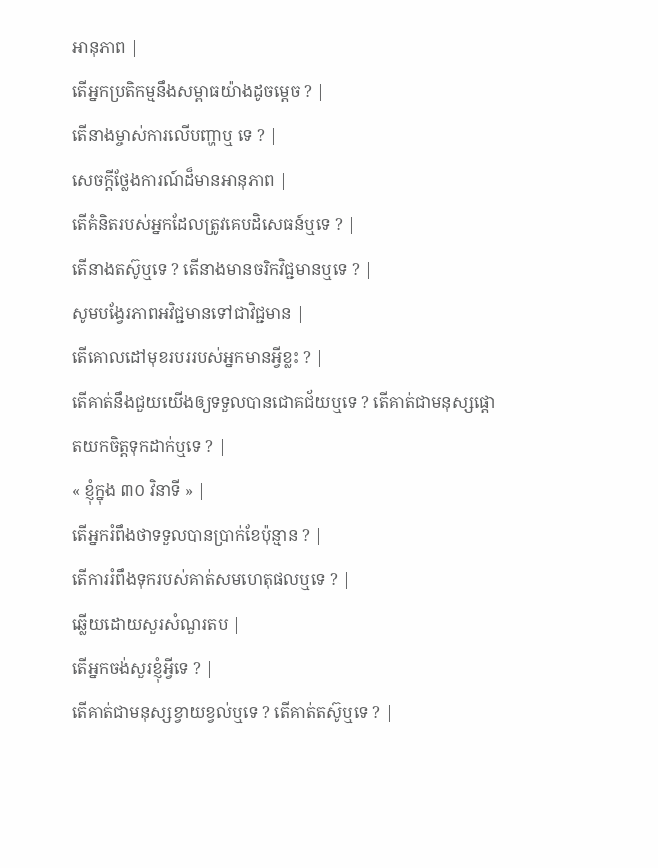អានុភាព |
តើអ្នកប្រតិកម្មនឹងសម្ពាធយ៉ាងដូចម្ដេច ? |
តើនាងម្ចាស់ការលើបញ្ហាឬ ទេ ? |
សេចក្ដីថ្លែងការណ៍ដ៏មានអានុភាព |
តើគំនិតរបស់អ្នកដែលត្រូវគេបដិសេធន៍ឬទេ ? |
តើនាងតស៊ូឬទេ ? តើនាងមានចរិកវិជ្ជមានឬទេ ? |
សូមបង្វែរភាពអវិជ្ជមានទៅជាវិជ្ជមាន |
តើគោលដៅមុខរបររបស់អ្នកមានអ្វីខ្លះ ? |
តើគាត់នឹងជួយយើងឲ្យទទួលបានជោគជ័យឬទេ ? តើគាត់ជាមនុស្សផ្តោតយកចិត្តទុកដាក់ឬទេ ? |
« ខ្ញុំក្នុង ៣០ វិនាទី » |
តើអ្នករំពឹងថាទទួលបានប្រាក់ខែប៉ុន្មាន ? |
តើការរំពឹងទុករបស់គាត់សមហេតុផលឬទេ ? |
ឆ្លើយដោយសួរសំណួរតប |
តើអ្នកចង់សួរខ្ញុំអ្វីទេ ? |
តើគាត់ជាមនុស្សខ្វាយខ្វល់ឬទេ ? តើគាត់តស៊ូឬទេ ? |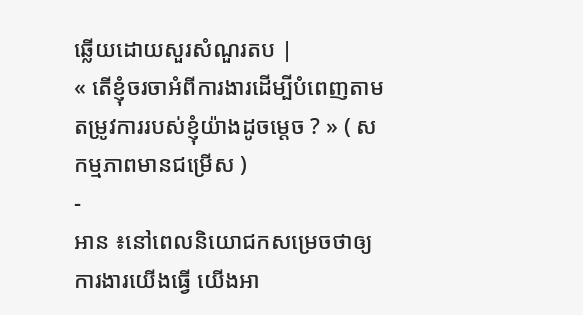ឆ្លើយដោយសួរសំណួរតប |
« តើខ្ញុំចរចាអំពីការងារដើម្បីបំពេញតាមតម្រូវការរបស់ខ្ញុំយ៉ាងដូចម្ដេច ? » ( សកម្មភាពមានជម្រើស )
-
អាន ៖នៅពេលនិយោជកសម្រេចថាឲ្យការងារយើងធ្វើ យើងអា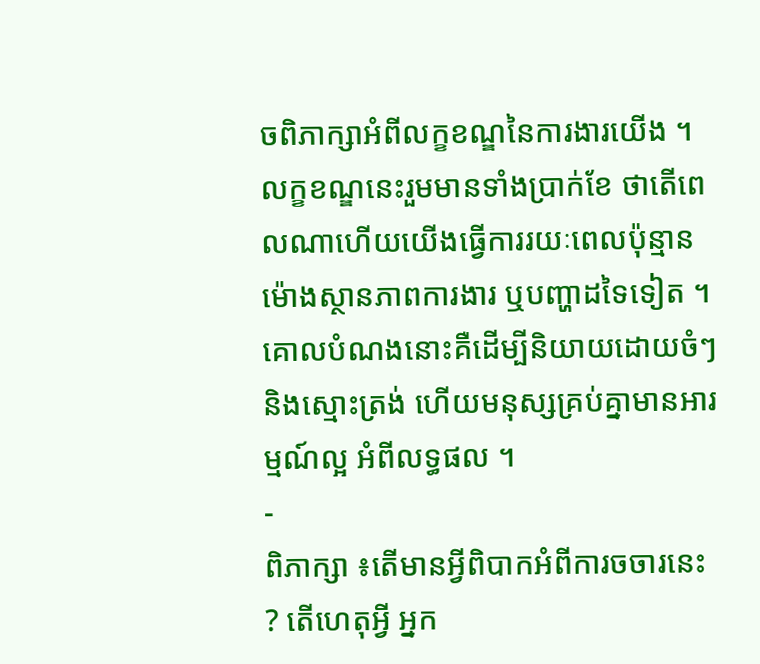ចពិភាក្សាអំពីលក្ខខណ្ឌនៃការងារយើង ។ លក្ខខណ្ឌនេះរួមមានទាំងប្រាក់ខែ ថាតើពេលណាហើយយើងធ្វើការរយៈពេលប៉ុន្មានម៉ោងស្ថានភាពការងារ ឬបញ្ហាដទៃទៀត ។ គោលបំណងនោះគឺដើម្បីនិយាយដោយចំៗ និងស្មោះត្រង់ ហើយមនុស្សគ្រប់គ្នាមានអារម្មណ៍ល្អ អំពីលទ្ធផល ។
-
ពិភាក្សា ៖តើមានអ្វីពិបាកអំពីការចចារនេះ ? តើហេតុអ្វី អ្នក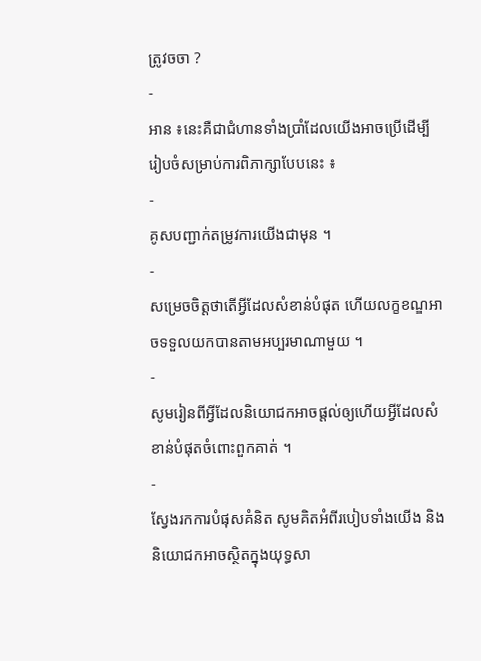ត្រូវចចា ?
-
អាន ៖នេះគឺជាជំហានទាំងប្រាំដែលយើងអាចប្រើដើម្បី រៀបចំសម្រាប់ការពិភាក្សាបែបនេះ ៖
-
គូសបញ្ជាក់តម្រូវការយើងជាមុន ។
-
សម្រេចចិត្តថាតើអ្វីដែលសំខាន់បំផុត ហើយលក្ខខណ្ឌអាចទទួលយកបានតាមអប្បរមាណាមួយ ។
-
សូមរៀនពីអ្វីដែលនិយោជកអាចផ្តល់ឲ្យហើយអ្វីដែលសំខាន់បំផុតចំពោះពួកគាត់ ។
-
ស្វែងរកការបំផុសគំនិត សូមគិតអំពីរបៀបទាំងយើង និងនិយោជកអាចស្ថិតក្នុងយុទ្ធសា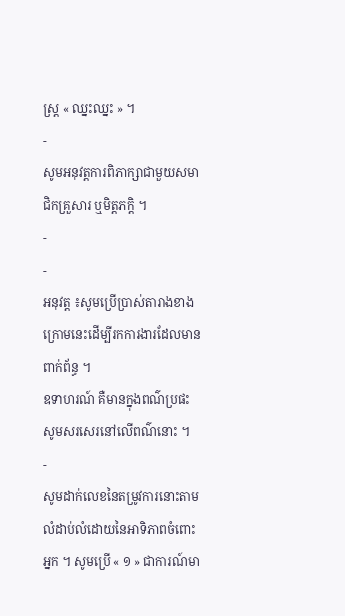ស្រ្ត « ឈ្នះឈ្នះ » ។
-
សូមអនុវត្តការពិភាក្សាជាមួយសមាជិកគ្រួសារ ឬមិត្តភក្ដិ ។
-
-
អនុវត្ត ៖សូមប្រើប្រាស់តារាងខាងក្រោមនេះដើម្បីរកការងារដែលមានពាក់ព័ន្ធ ។
ឧទាហរណ៍ គឺមានក្នុងពណ៌ប្រផះ សូមសរសេរនៅលើពណ៌នោះ ។
-
សូមដាក់លេខនៃតម្រូវការនោះតាមលំដាប់លំដោយនៃអាទិភាពចំពោះអ្នក ។ សូមប្រើ « ១ » ជាការណ៍មា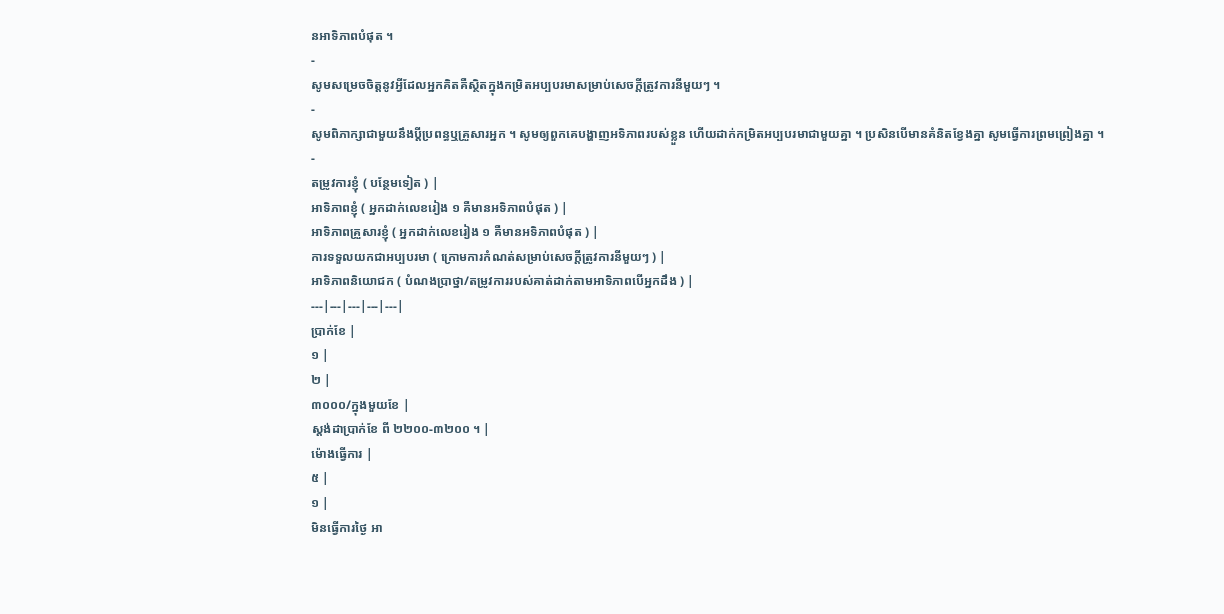នអាទិភាពបំផុត ។
-
សូមសម្រេចចិត្តនូវអ្វីដែលអ្នកគិតគឺស្ថិតក្នុងកម្រិតអប្បបរមាសម្រាប់សេចក្តីត្រូវការនីមួយៗ ។
-
សូមពិភាក្សាជាមួយនឹងប្តីប្រពន្ធឬគ្រួសារអ្នក ។ សូមឲ្យពួកគេបង្ហាញអទិភាពរបស់ខ្លួន ហើយដាក់កម្រិតអប្បបរមាជាមួយគ្នា ។ ប្រសិនបើមានគំនិតខ្វែងគ្នា សូមធ្វើការព្រមព្រៀងគ្នា ។
-
តម្រូវការខ្ញុំ ( បន្ថែមទៀត ) |
អាទិភាពខ្ញុំ ( អ្នកដាក់លេខរៀង ១ គឺមានអទិភាពបំផុត ) |
អាទិភាពគ្រួសារខ្ញុំ ( អ្នកដាក់លេខរៀង ១ គឺមានអទិភាពបំផុត ) |
ការទទួលយកជាអប្បបរមា ( ក្រោមការកំណត់សម្រាប់សេចក្តីត្រូវការនីមួយៗ ) |
អាទិភាពនិយោជក ( បំណងប្រាថ្នា/តម្រូវការរបស់គាត់ដាក់តាមអាទិភាពបើអ្នកដឹង ) |
---|---|---|---|---|
ប្រាក់ខែ |
១ |
២ |
៣០០០/ក្នុងមួយខែ |
ស្តង់ដាប្រាក់ខែ ពី ២២០០-៣២០០ ។ |
ម៉ោងធ្វើការ |
៥ |
១ |
មិនធ្វើការថ្ងៃ អា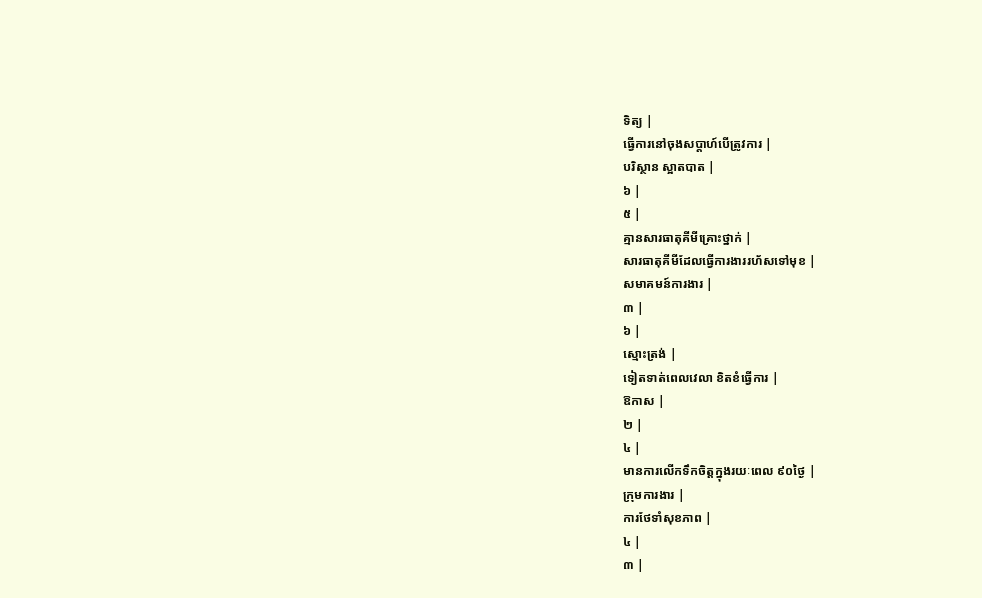ទិត្យ |
ធ្វើការនៅចុងសប្តាហ៍បើត្រូវការ |
បរិស្ថាន ស្អាតបាត |
៦ |
៥ |
គ្មានសារធាតុគីមីគ្រោះថ្នាក់ |
សារធាតុគីមីដែលធ្វើការងាររហ័សទៅមុខ |
សមាគមន៍ការងារ |
៣ |
៦ |
ស្មោះត្រង់ |
ទៀតទាត់ពេលវេលា ខិតខំធ្វើការ |
ឱកាស |
២ |
៤ |
មានការលើកទឹកចិត្តក្នុងរយៈពេល ៩០ថ្ងៃ |
ក្រុមការងារ |
ការថែទាំសុខភាព |
៤ |
៣ |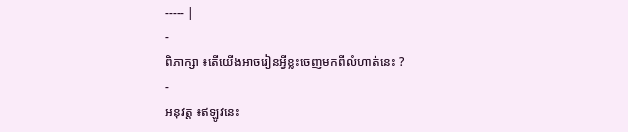----- |
-
ពិភាក្សា ៖តើយើងអាចរៀនអ្វីខ្លះចេញមកពីលំហាត់នេះ ?
-
អនុវត្ត ៖ឥឡូវនេះ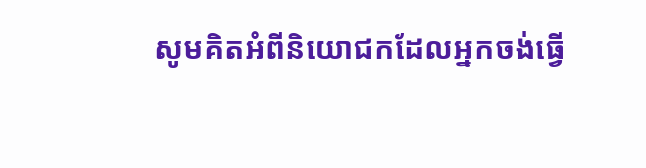សូមគិតអំពីនិយោជកដែលអ្នកចង់ធ្វើ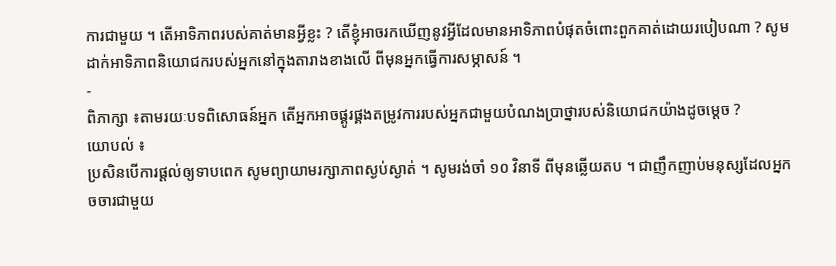ការជាមួយ ។ តើអាទិភាពរបស់គាត់មានអ្វីខ្លះ ? តើខ្ញុំអាចរកឃើញនូវអ្វីដែលមានអាទិភាពបំផុតចំពោះពួកគាត់ដោយរបៀបណា ? សូមដាក់អាទិភាពនិយោជករបស់អ្នកនៅក្នុងតារាងខាងលើ ពីមុនអ្នកធ្វើការសម្ភាសន៍ ។
-
ពិភាក្សា ៖តាមរយៈបទពិសោធន៍អ្នក តើអ្នកអាចផ្គូរផ្គងតម្រូវការរបស់អ្នកជាមួយបំណងប្រាថ្នារបស់និយោជកយ៉ាងដូចម្តេច ?
យោបល់ ៖
ប្រសិនបើការផ្តល់ឲ្យទាបពេក សូមព្យាយាមរក្សាភាពស្ងប់ស្ងាត់ ។ សូមរង់ចាំ ១០ វិនាទី ពីមុនឆ្លើយតប ។ ជាញឹកញាប់មនុស្សដែលអ្នកចចារជាមួយ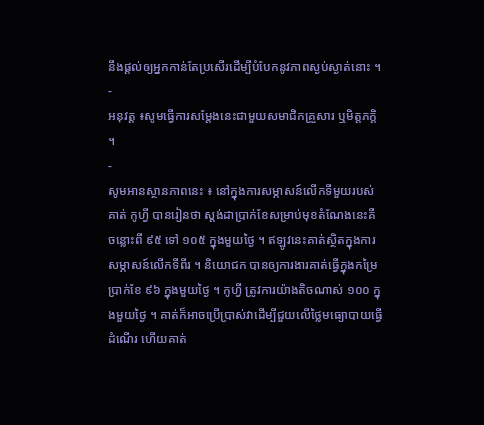នឹងផ្តល់ឲ្យអ្នកកាន់តែប្រសើរដើម្បីបំបែកនូវភាពស្ងប់ស្ងាត់នោះ ។
-
អនុវត្ត ៖សូមធ្វើការសម្តែងនេះជាមួយសមាជិកគ្រួសារ ឬមិត្តភក្តិ ។
-
សូមអានស្ថានភាពនេះ ៖ នៅក្នុងការសម្ភាសន៍លើកទីមួយរបស់គាត់ កូហ្វី បានរៀនថា ស្តង់ដាប្រាក់ខែសម្រាប់មុខតំណែងនេះគឺ ចន្លោះពី ៩៥ ទៅ ១០៥ ក្នុងមួយថ្ងៃ ។ ឥឡូវនេះគាត់ស្ថិតក្នុងការសម្ភាសន៍លើកទីពីរ ។ និយោជក បានឲ្យការងារគាត់ធ្វើក្នុងកម្រៃប្រាក់ខែ ៩៦ ក្នុងមួយថ្ងៃ ។ កូហ្វី ត្រូវការយ៉ាងតិចណាស់ ១០០ ក្នុងមួយថ្ងៃ ។ គាត់ក៏អាចប្រើប្រាស់វាដើម្បីជួយលើថ្លៃមធ្យោបាយធ្វើដំណើរ ហើយគាត់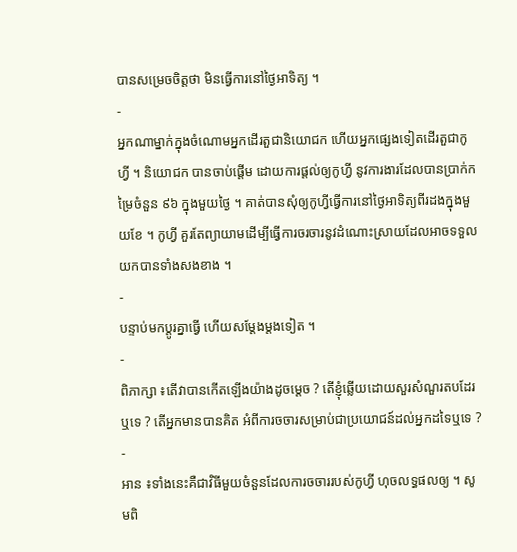បានសម្រេចចិត្តថា មិនធ្វើការនៅថ្ងៃអាទិត្យ ។
-
អ្នកណាម្នាក់ក្នុងចំណោមអ្នកដើរតួជានិយោជក ហើយអ្នកផ្សេងទៀតដើរតួជាកូហ្វី ។ និយោជក បានចាប់ផ្តើម ដោយការផ្តល់ឲ្យកូហ្វី នូវការងារដែលបានប្រាក់កម្រៃចំនួន ៩៦ ក្នុងមួយថ្ងៃ ។ គាត់បានសុំឲ្យកូហ្វីធ្វើការនៅថ្ងៃអាទិត្យពីរដងក្នុងមួយខែ ។ កូហ្វី គួរតែព្យាយាមដើម្បីធ្វើការចរចារនូវដំណោះស្រាយដែលអាចទទួលយកបានទាំងសងខាង ។
-
បន្ទាប់មកប្តូរគ្នាធ្វើ ហើយសម្តែងម្តងទៀត ។
-
ពិភាក្សា ៖តើវាបានកើតឡើងយ៉ាងដូចម្តេច ? តើខ្ញុំឆ្លើយដោយសួរសំណួរតបដែរឬទេ ? តើអ្នកមានបានគិត អំពីការចចារសម្រាប់ជាប្រយោជន៍ដល់អ្នកដទៃឬទេ ?
-
អាន ៖ទាំងនេះគឺជាវិធីមួយចំនួនដែលការចចាររបស់កូហ្វី ហុចលទ្ធផលឲ្យ ។ សូមពិ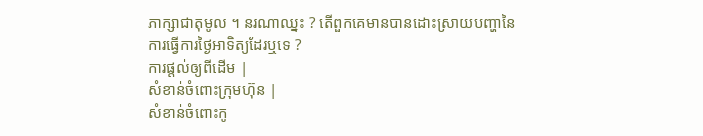ភាក្សាជាតុមូល ។ នរណាឈ្នះ ? តើពួកគេមានបានដោះស្រាយបញ្ហានៃ ការធ្វើការថ្ងៃអាទិត្យដែរឬទេ ?
ការផ្តល់ឲ្យពីដើម |
សំខាន់ចំពោះក្រុមហ៊ុន |
សំខាន់ចំពោះកូ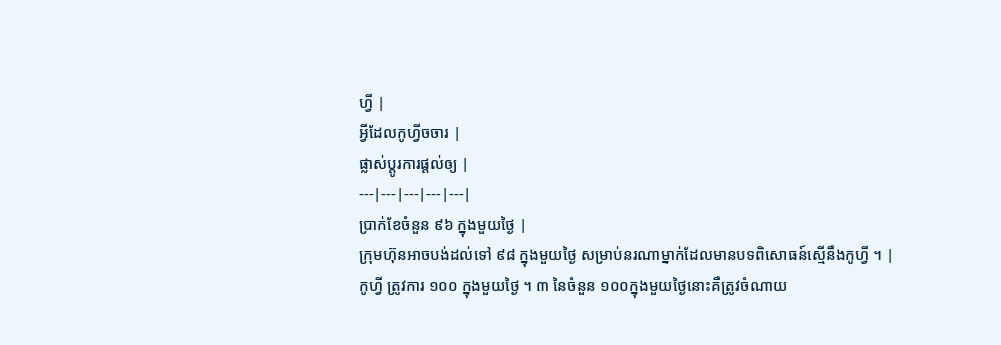ហ្វី |
អ្វីដែលកូហ្វីចចារ |
ផ្លាស់ប្តូរការផ្តល់ឲ្យ |
---|---|---|---|---|
ប្រាក់ខែចំនួន ៩៦ ក្នុងមួយថ្ងៃ |
ក្រុមហ៊ុនអាចបង់ដល់ទៅ ៩៨ ក្នុងមួយថ្ងៃ សម្រាប់នរណាម្នាក់ដែលមានបទពិសោធន៍ស្មើនឹងកូហ្វី ។ |
កូហ្វី ត្រូវការ ១០០ ក្នុងមួយថ្ងៃ ។ ៣ នៃចំនួន ១០០ក្នុងមួយថ្ងៃនោះគឺត្រូវចំណាយ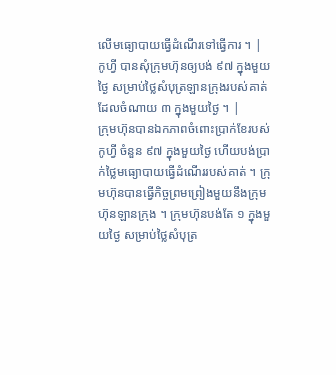លើមធ្យោបាយធ្វើដំណើរទៅធ្វើការ ។ |
កូហ្វី បានសុំក្រុមហ៊ុនឲ្យបង់ ៩៧ ក្នុងមួយថ្ងៃ សម្រាប់ថ្លៃសំបុត្រឡានក្រុងរបស់គាត់ដែលចំណាយ ៣ ក្នុងមួយថ្ងៃ ។ |
ក្រុមហ៊ុនបានឯកភាពចំពោះប្រាក់ខែរបស់កូហ្វី ចំនួន ៩៧ ក្នុងមួយថ្ងៃ ហើយបង់ប្រាក់ថ្លៃមធ្យោបាយធ្វើដំណើររបស់គាត់ ។ ក្រុមហ៊ុនបានធ្វើកិច្ចព្រមព្រៀងមួយនឹងក្រុមហ៊ុនឡានក្រុង ។ ក្រុមហ៊ុនបង់តែ ១ ក្នុងមួយថ្ងៃ សម្រាប់ថ្លៃសំបុត្រ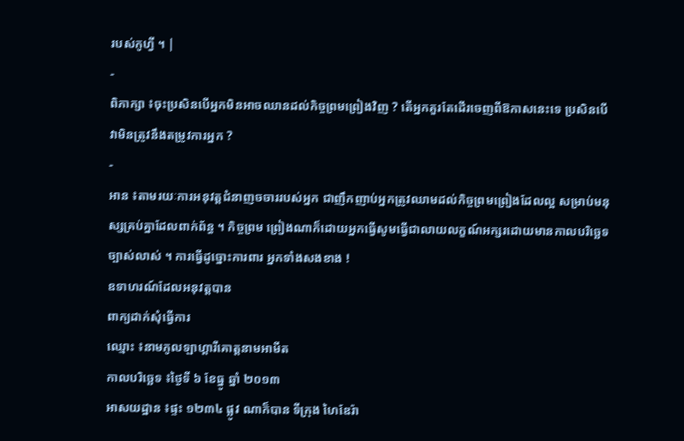របស់កូហ្វី ។ |
-
ពិភាក្សា ៖ចុះប្រសិនបើអ្នកមិនអាចឈានដល់កិច្ចព្រមព្រៀងវិញ ? តើអ្នកគួរតែដើរចេញពីឱកាសនេះទេ ប្រសិនបើវាមិនត្រូវនឹងតម្រូវការអ្នក ?
-
អាន ៖តាមរយៈការអនុវត្តជំនាញចចាររបស់អ្នក ជាញឹកញាប់អ្នកត្រូវឈាមដល់កិច្ចព្រមព្រៀងដែលល្អ សម្រាប់មនុស្សគ្រប់គ្នាដែលពាក់ព័ន្ធ ។ កិច្ចព្រម ព្រៀងណាក៏ដោយអ្នកធ្វើសូមធ្វើជាលាយលក្ខណ៍អក្សរដោយមានកាលបរិច្ឆេទច្បាស់លាស់ ។ ការធ្វើដូច្នោះការពារ អ្នកទាំងសងខាង !
ឧទាហរណ៍ដែលអនុវត្តបាន
ពាក្យដាក់សុំធ្វើការ
ឈ្មោះ ៖នាមភូលឡាហ្គារីគោត្តនាមអាមីត
កាលបរិច្ឆេទ ៖ថ្ងៃទី ៦ ខែធ្នូ ឆ្នាំ ២០១៣
អាសយដ្ឋាន ៖ផ្ទះ ១២៣៤ ផ្លូវ ណាក៏បាន ទីក្រុង ហៃឌែរ៉ា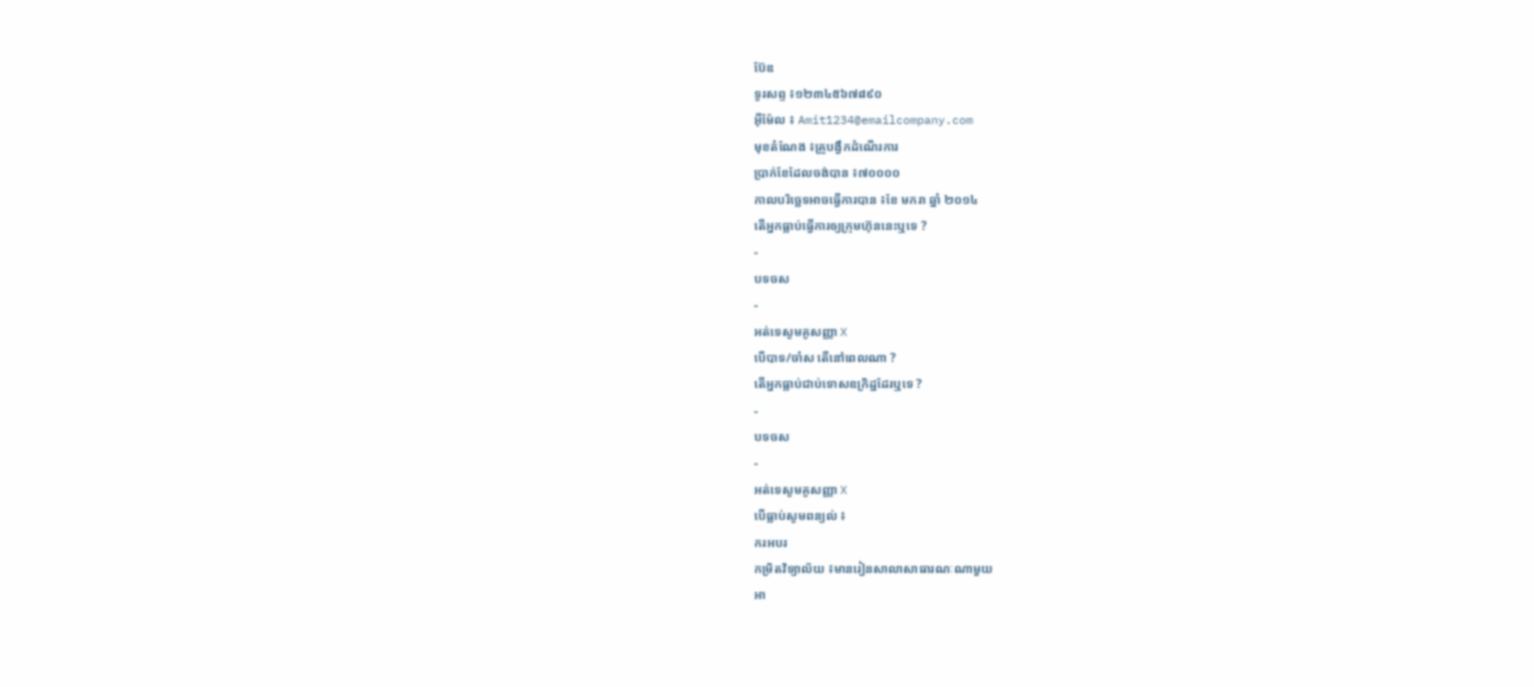ប៊ែឌ
ទូរសព្ទ ៖១២៣៤៥៦៧៨៩០
អ៊ីម៉ែល ៖ Amit1234@emailcompany.com
មុខតំណែង ៖គ្រូបង្វឹកដំណើរការ
ប្រាក់ខែដែលចង់បាន ៖៧០០០០
កាលបរិច្ឆេទអាចធ្វើការបាន ៖ខែ មករា ឆ្នាំ ២០១៤
តើអ្នកធ្លាប់ធ្វើការឲ្យក្រុមហ៊ុននេះឬទេ ?
-
បទចស
-
អត់ទេសូមគូសញ្ញា X
បើបាទ/ចា៎ស តើនៅពេលណា ?
តើអ្នកធ្លាប់ជាប់ទោសឧក្រិដ្ឋដែរឬទេ ?
-
បទចស
-
អត់ទេសូមគូសញ្ញា X
បើធ្លាប់សូមពន្យល់ ៖
ករអបរ
កម្រិតវិទ្យាល័យ ៖មានរៀនសាលាសាធារណៈណាមួយ
អា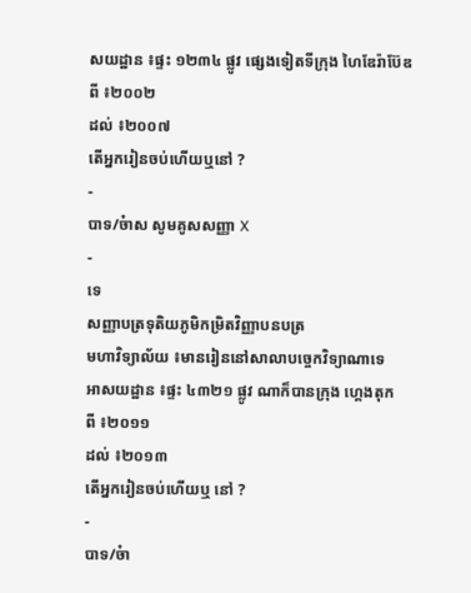សយដ្ឋាន ៖ផ្ទះ ១២៣៤ ផ្លូវ ផ្សេងទៀតទីក្រុង ហៃឌែរ៉ាប៊ែឌ
ពី ៖២០០២
ដល់ ៖២០០៧
តើអ្នករៀនចប់ហើយឬនៅ ?
-
បាទ/ច៎ាស សូមគូសសញ្ញា X
-
ទេ
សញ្ញាបត្រទុតិយភូមិកម្រិតវិញ្ញាបនបត្រ
មហាវិទ្យាល័យ ៖មានរៀននៅសាលាបច្ចេកវិទ្យាណាទេ
អាសយដ្ឋាន ៖ផ្ទះ ៤៣២១ ផ្លូវ ណាក៏បានក្រុង ហ្គេងតុក
ពី ៖២០១១
ដល់ ៖២០១៣
តើអ្នករៀនចប់ហើយឬ នៅ ?
-
បាទ/ច៎ា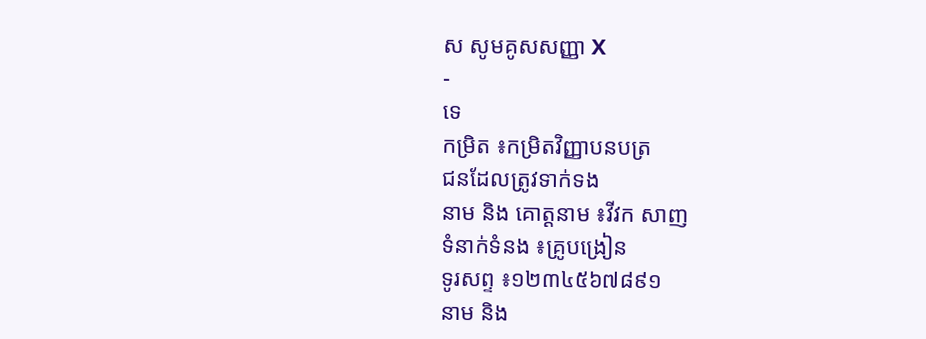ស សូមគូសសញ្ញា X
-
ទេ
កម្រិត ៖កម្រិតវិញ្ញាបនបត្រ
ជនដែលត្រូវទាក់ទង
នាម និង គោត្តនាម ៖វីវក សាញ
ទំនាក់ទំនង ៖គ្រូបង្រៀន
ទូរសព្ទ ៖១២៣៤៥៦៧៨៩១
នាម និង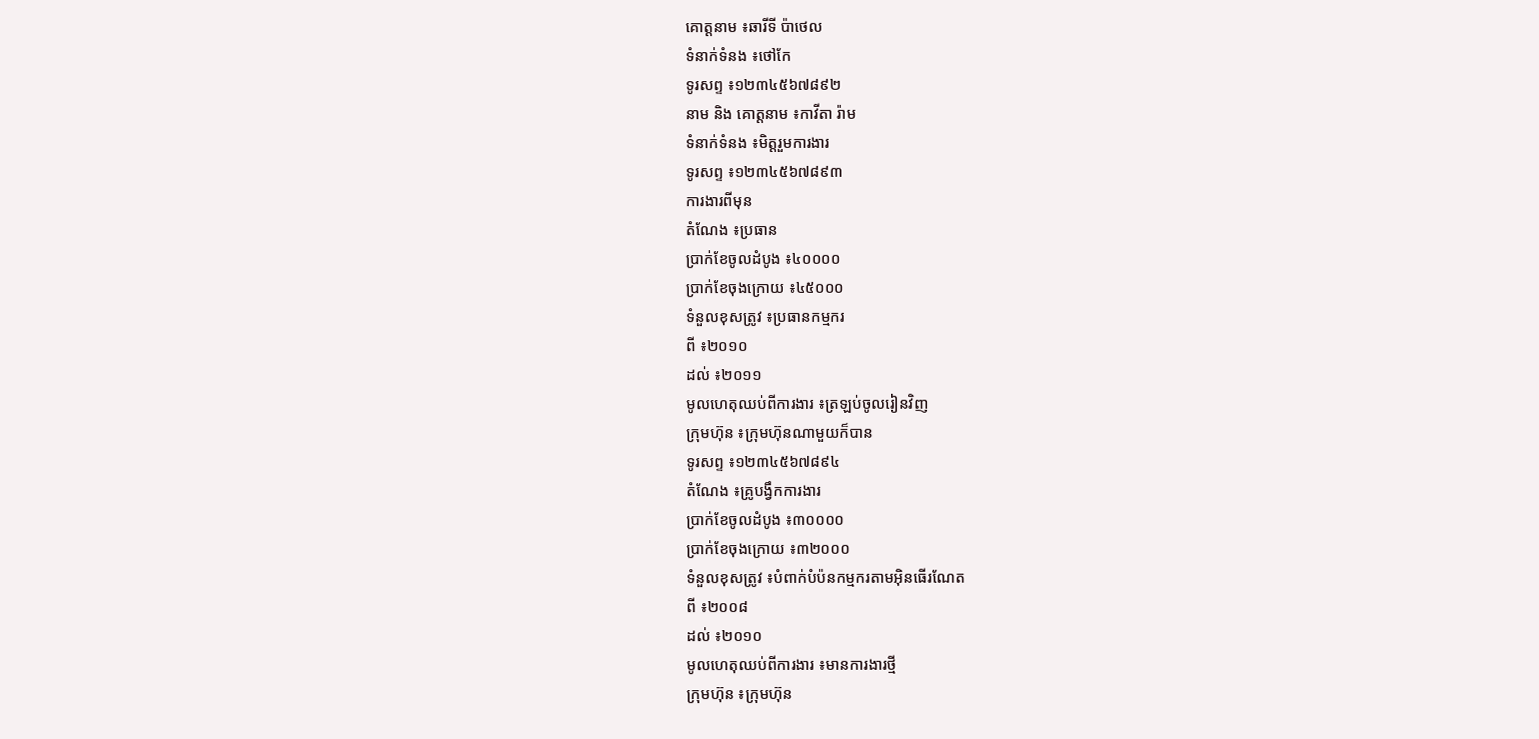គោត្តនាម ៖ឆារីទី ប៉ាថេល
ទំនាក់ទំនង ៖ថៅកែ
ទូរសព្ទ ៖១២៣៤៥៦៧៨៩២
នាម និង គោត្តនាម ៖កាវីតា រ៉ាម
ទំនាក់ទំនង ៖មិត្តរួមការងារ
ទូរសព្ទ ៖១២៣៤៥៦៧៨៩៣
ការងារពីមុន
តំណែង ៖ប្រធាន
ប្រាក់ខែចូលដំបូង ៖៤០០០០
ប្រាក់ខែចុងក្រោយ ៖៤៥០០០
ទំនួលខុសត្រូវ ៖ប្រធានកម្មករ
ពី ៖២០១០
ដល់ ៖២០១១
មូលហេតុឈប់ពីការងារ ៖ត្រឡប់ចូលរៀនវិញ
ក្រុមហ៊ុន ៖ក្រុមហ៊ុនណាមួយក៏បាន
ទូរសព្ទ ៖១២៣៤៥៦៧៨៩៤
តំណែង ៖គ្រូបង្វឹកការងារ
ប្រាក់ខែចូលដំបូង ៖៣០០០០
ប្រាក់ខែចុងក្រោយ ៖៣២០០០
ទំនួលខុសត្រូវ ៖បំពាក់បំប៉នកម្មករតាមអ៊ិនធើរណែត
ពី ៖២០០៨
ដល់ ៖២០១០
មូលហេតុឈប់ពីការងារ ៖មានការងារថ្មី
ក្រុមហ៊ុន ៖ក្រុមហ៊ុន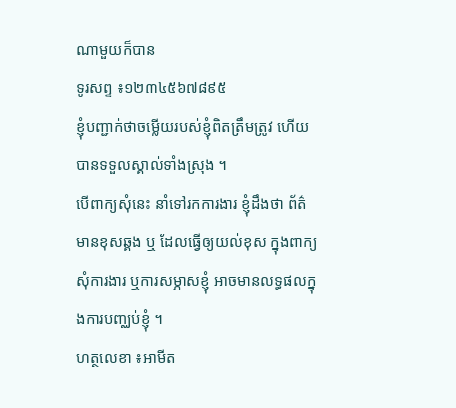ណាមួយក៏បាន
ទូរសព្ទ ៖១២៣៤៥៦៧៨៩៥
ខ្ញុំបញ្ជាក់ថាចម្លើយរបស់ខ្ញុំពិតត្រឹមត្រូវ ហើយបានទទួលស្គាល់ទាំងស្រុង ។
បើពាក្យសុំនេះ នាំទៅរកការងារ ខ្ញុំដឹងថា ព័ត៌មានខុសឆ្គង ឬ ដែលធ្វើឲ្យយល់ខុស ក្នុងពាក្យសុំការងារ ឬការសម្ភាសខ្ញុំ អាចមានលទ្ធផលក្នុងការបញ្ឈប់ខ្ញុំ ។
ហត្ថលេខា ៖អាមីត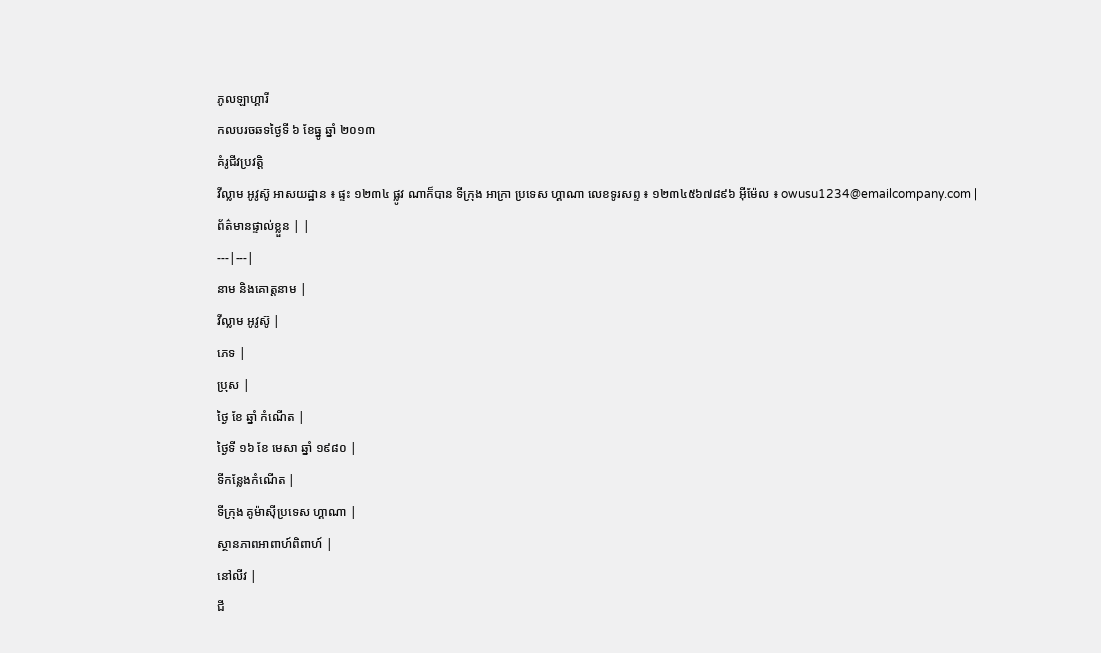ភូលឡាហ្គារី
កលបរចឆទថ្ងៃទី ៦ ខែធ្នូ ឆ្នាំ ២០១៣
គំរូជីវប្រវត្តិ
វីល្លាម អូវូស៊ូ អាសយដ្ឋាន ៖ ផ្ទះ ១២៣៤ ផ្លូវ ណាក៏បាន ទីក្រុង អាក្រា ប្រទេស ហ្គាណា លេខទូរសព្ទ ៖ ១២៣៤៥៦៧៨៩៦ អ៊ីម៉ែល ៖ owusu1234@emailcompany.com |
ព័ត៌មានផ្ទាល់ខ្លួន | |
---|---|
នាម និងគោត្តនាម |
វីល្លាម អូវូស៊ូ |
ភេទ |
ប្រុស |
ថ្ងៃ ខែ ឆ្នាំ កំណើត |
ថ្ងៃទី ១៦ ខែ មេសា ឆ្នាំ ១៩៨០ |
ទីកន្លែងកំណើត |
ទីក្រុង គូម៉ាស៊ីប្រទេស ហ្គាណា |
ស្ថានភាពអាពាហ៍ពិពាហ៍ |
នៅលីវ |
ជី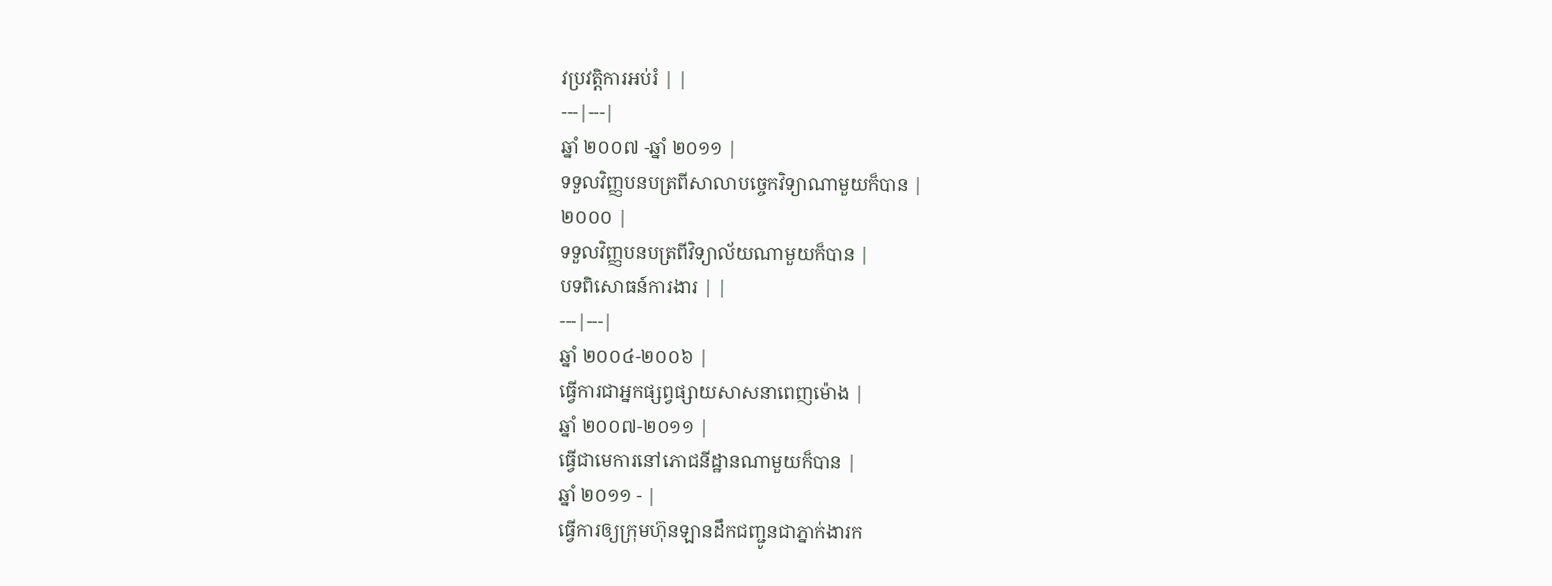វប្រវត្តិការអប់រំ | |
---|---|
ឆ្នាំ ២០០៧ -ឆ្នាំ ២០១១ |
ទទួលវិញ្ញបនបត្រពីសាលាបច្ចេកវិទ្យាណាមួយក៏បាន |
២០០០ |
ទទួលវិញ្ញបនបត្រពីវិទ្យាល័យណាមួយក៏បាន |
បទពិសោធន៍ការងារ | |
---|---|
ឆ្នាំ ២០០៤-២០០៦ |
ធ្វើការជាអ្នកផ្សព្វផ្សាយសាសនាពេញម៉ោង |
ឆ្នាំ ២០០៧-២០១១ |
ធ្វើជាមេការនៅភោជនីដ្ឋានណាមួយក៏បាន |
ឆ្នាំ ២០១១ - |
ធ្វើការឲ្យក្រុមហ៊ុនឡានដឹកជញ្ជូនជាភ្នាក់ងារក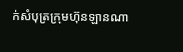ក់សំបុត្រក្រុមហ៊ុនឡានណា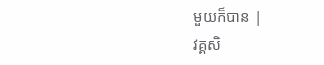មួយក៏បាន |
វគ្គសិ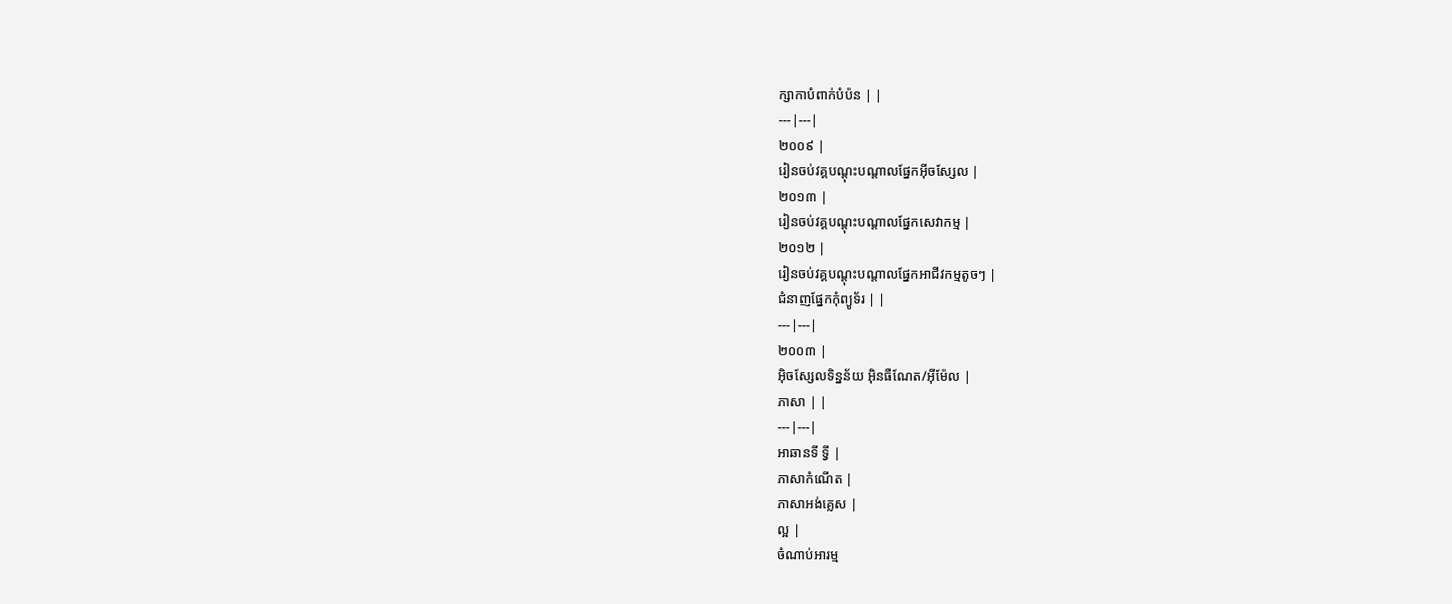ក្សាកាបំពាក់បំប៉ន | |
---|---|
២០០៩ |
រៀនចប់វគ្គបណ្តុះបណ្តាលផ្នែកអ៊ីចស្សែល |
២០១៣ |
រៀនចប់វគ្គបណ្តុះបណ្តាលផ្នែកសេវាកម្ម |
២០១២ |
រៀនចប់វគ្គបណ្តុះបណ្តាលផ្នែកអាជីវកម្មតូចៗ |
ជំនាញផ្នែកកុំព្យូទ័រ | |
---|---|
២០០៣ |
អ៊ិចស្សែលទិន្នន័យ អ៊ិនធឺណែត/អ៊ីម៉ែល |
ភាសា | |
---|---|
អាឆានទី ទ្វី |
ភាសាកំណើត |
ភាសាអង់គ្លេស |
ល្អ |
ចំណាប់អារម្ម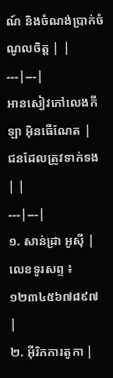ណ៍ និងចំណង់ប្រាក់ចំណូលចិត្ត | |
---|---|
អានសៀវភៅលេងកីឡា អ៊ិនធើណែត |
ជនដែលត្រូវទាក់ទង | |
---|---|
១. សាន់ដ្រា អូស៊ី |
លេខទូរសព្ទ ៖ ១២៣៤៥៦៧៨៩៧ |
២. អ៊ីរិកការតូកា |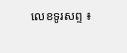លេខទូរសព្ទ ៖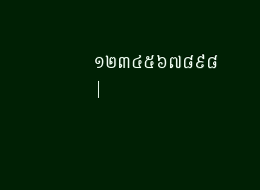១២៣៤៥៦៧៨៩៨ |